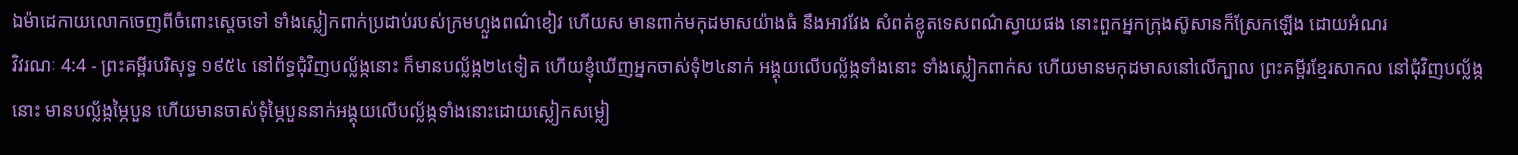ឯម៉ាដេកាយលោកចេញពីចំពោះស្តេចទៅ ទាំងស្លៀកពាក់ប្រដាប់របស់ក្រមហ្លួងពណ៌ខៀវ ហើយស មានពាក់មកុដមាសយ៉ាងធំ នឹងអាវវែង សំពត់ខ្លូតទេសពណ៌ស្វាយផង នោះពួកអ្នកក្រុងស៊ូសានក៏ស្រែកឡើង ដោយអំណរ
វិវរណៈ 4:4 - ព្រះគម្ពីរបរិសុទ្ធ ១៩៥៤ នៅព័ទ្ធជុំវិញបល្ល័ង្កនោះ ក៏មានបល្ល័ង្ក២៤ទៀត ហើយខ្ញុំឃើញអ្នកចាស់ទុំ២៤នាក់ អង្គុយលើបល្ល័ង្កទាំងនោះ ទាំងស្លៀកពាក់ស ហើយមានមកុដមាសនៅលើក្បាល ព្រះគម្ពីរខ្មែរសាកល នៅជុំវិញបល្ល័ង្កនោះ មានបល្ល័ង្កម្ភៃបួន ហើយមានចាស់ទុំម្ភៃបួននាក់អង្គុយលើបល្ល័ង្កទាំងនោះដោយស្លៀកសម្លៀ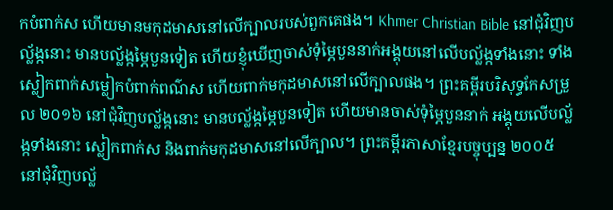កបំពាក់ស ហើយមានមកុដមាសនៅលើក្បាលរបស់ពួកគេផង។ Khmer Christian Bible នៅជុំវិញបល្ល័ង្កនោះ មានបល្ល័ង្កម្ភៃបួនទៀត ហើយខ្ញុំឃើញចាស់ទុំម្ភៃបួននាក់អង្គុយនៅលើបល្ល័ង្កទាំងនោះ ទាំងស្លៀកពាក់សម្លៀកបំពាក់ពណ៌ស ហើយពាក់មកុដមាសនៅលើក្បាលផង។ ព្រះគម្ពីរបរិសុទ្ធកែសម្រួល ២០១៦ នៅជុំវិញបល្ល័ង្កនោះ មានបល្ល័ង្កម្ភៃបួនទៀត ហើយមានចាស់ទុំម្ភៃបួននាក់ អង្គុយលើបល្ល័ង្កទាំងនោះ ស្លៀកពាក់ស និងពាក់មកុដមាសនៅលើក្បាល។ ព្រះគម្ពីរភាសាខ្មែរបច្ចុប្បន្ន ២០០៥ នៅជុំវិញបល្ល័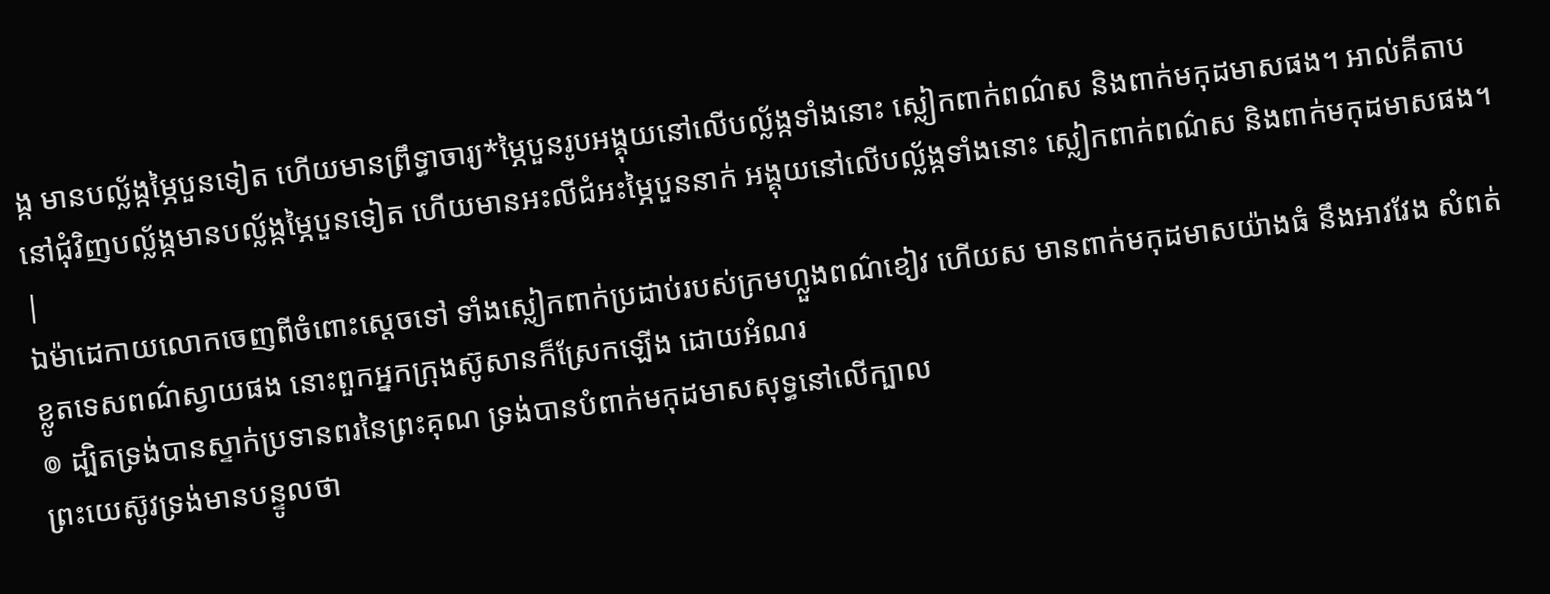ង្ក មានបល្ល័ង្កម្ភៃបួនទៀត ហើយមានព្រឹទ្ធាចារ្យ*ម្ភៃបួនរូបអង្គុយនៅលើបល្ល័ង្កទាំងនោះ ស្លៀកពាក់ពណ៌ស និងពាក់មកុដមាសផង។ អាល់គីតាប នៅជុំវិញបល្ល័ង្កមានបល្ល័ង្កម្ភៃបួនទៀត ហើយមានអះលីជំអះម្ភៃបួននាក់ អង្គុយនៅលើបល្ល័ង្កទាំងនោះ ស្លៀកពាក់ពណ៌ស និងពាក់មកុដមាសផង។ |
ឯម៉ាដេកាយលោកចេញពីចំពោះស្តេចទៅ ទាំងស្លៀកពាក់ប្រដាប់របស់ក្រមហ្លួងពណ៌ខៀវ ហើយស មានពាក់មកុដមាសយ៉ាងធំ នឹងអាវវែង សំពត់ខ្លូតទេសពណ៌ស្វាយផង នោះពួកអ្នកក្រុងស៊ូសានក៏ស្រែកឡើង ដោយអំណរ
៙ ដ្បិតទ្រង់បានស្ទាក់ប្រទានពរនៃព្រះគុណ ទ្រង់បានបំពាក់មកុដមាសសុទ្ធនៅលើក្បាល
ព្រះយេស៊ូវទ្រង់មានបន្ទូលថា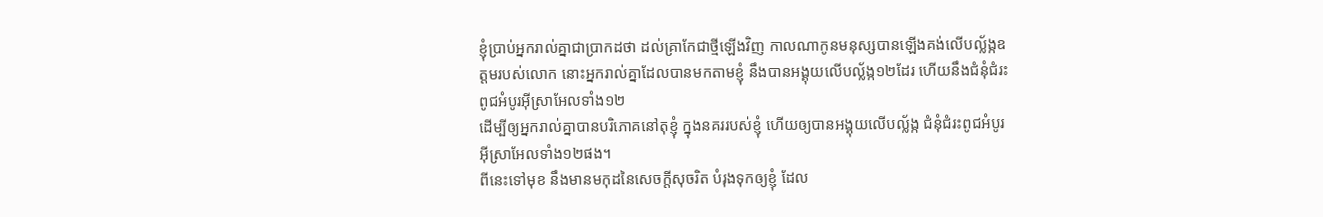ខ្ញុំប្រាប់អ្នករាល់គ្នាជាប្រាកដថា ដល់គ្រាកែជាថ្មីឡើងវិញ កាលណាកូនមនុស្សបានឡើងគង់លើបល្ល័ង្កឧត្តមរបស់លោក នោះអ្នករាល់គ្នាដែលបានមកតាមខ្ញុំ នឹងបានអង្គុយលើបល្ល័ង្ក១២ដែរ ហើយនឹងជំនុំជំរះពូជអំបូរអ៊ីស្រាអែលទាំង១២
ដើម្បីឲ្យអ្នករាល់គ្នាបានបរិភោគនៅតុខ្ញុំ ក្នុងនគររបស់ខ្ញុំ ហើយឲ្យបានអង្គុយលើបល្ល័ង្ក ជំនុំជំរះពូជអំបូរអ៊ីស្រាអែលទាំង១២ផង។
ពីនេះទៅមុខ នឹងមានមកុដនៃសេចក្ដីសុចរិត បំរុងទុកឲ្យខ្ញុំ ដែល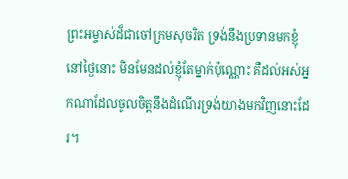ព្រះអម្ចាស់ដ៏ជាចៅក្រមសុចរិត ទ្រង់នឹងប្រទានមកខ្ញុំនៅថ្ងៃនោះ មិនមែនដល់ខ្ញុំតែម្នាក់ប៉ុណ្ណោះ គឺដល់អស់អ្នកណាដែលចូលចិត្តនឹងដំណើរទ្រង់យាងមកវិញនោះដែរ។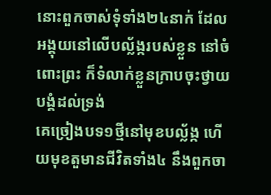នោះពួកចាស់ទុំទាំង២៤នាក់ ដែលអង្គុយនៅលើបល្ល័ង្ករបស់ខ្លួន នៅចំពោះព្រះ ក៏ទំលាក់ខ្លួនក្រាបចុះថ្វាយបង្គំដល់ទ្រង់
គេច្រៀងបទ១ថ្មីនៅមុខបល្ល័ង្ក ហើយមុខតួមានជីវិតទាំង៤ នឹងពួកចា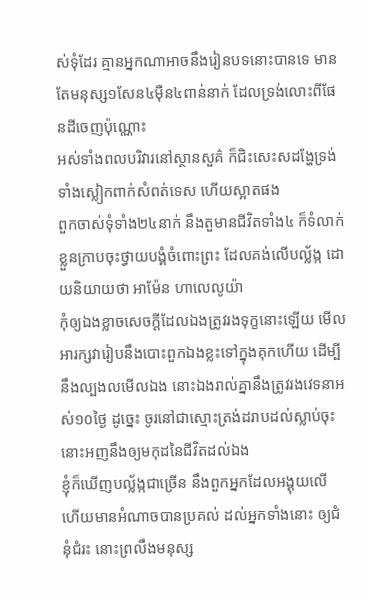ស់ទុំដែរ គ្មានអ្នកណាអាចនឹងរៀនបទនោះបានទេ មានតែមនុស្ស១សែន៤ម៉ឺន៤ពាន់នាក់ ដែលទ្រង់លោះពីផែនដីចេញប៉ុណ្ណោះ
អស់ទាំងពលបរិវារនៅស្ថានសួគ៌ ក៏ជិះសេះសដង្ហែទ្រង់ ទាំងស្លៀកពាក់សំពត់ទេស ហើយស្អាតផង
ពួកចាស់ទុំទាំង២៤នាក់ នឹងតួមានជីវិតទាំង៤ ក៏ទំលាក់ខ្លួនក្រាបចុះថ្វាយបង្គំចំពោះព្រះ ដែលគង់លើបល្ល័ង្ក ដោយនិយាយថា អាម៉ែន ហាលេលូយ៉ា
កុំឲ្យឯងខ្លាចសេចក្ដីដែលឯងត្រូវរងទុក្ខនោះឡើយ មើល អារក្សវារៀបនឹងបោះពួកឯងខ្លះទៅក្នុងគុកហើយ ដើម្បីនឹងល្បងលមើលឯង នោះឯងរាល់គ្នានឹងត្រូវរងវេទនាអស់១០ថ្ងៃ ដូច្នេះ ចូរនៅជាស្មោះត្រង់ដរាបដល់ស្លាប់ចុះ នោះអញនឹងឲ្យមកុដនៃជីវិតដល់ឯង
ខ្ញុំក៏ឃើញបល្ល័ង្កជាច្រើន នឹងពួកអ្នកដែលអង្គុយលើ ហើយមានអំណាចបានប្រគល់ ដល់អ្នកទាំងនោះ ឲ្យជំនុំជំរះ នោះព្រលឹងមនុស្ស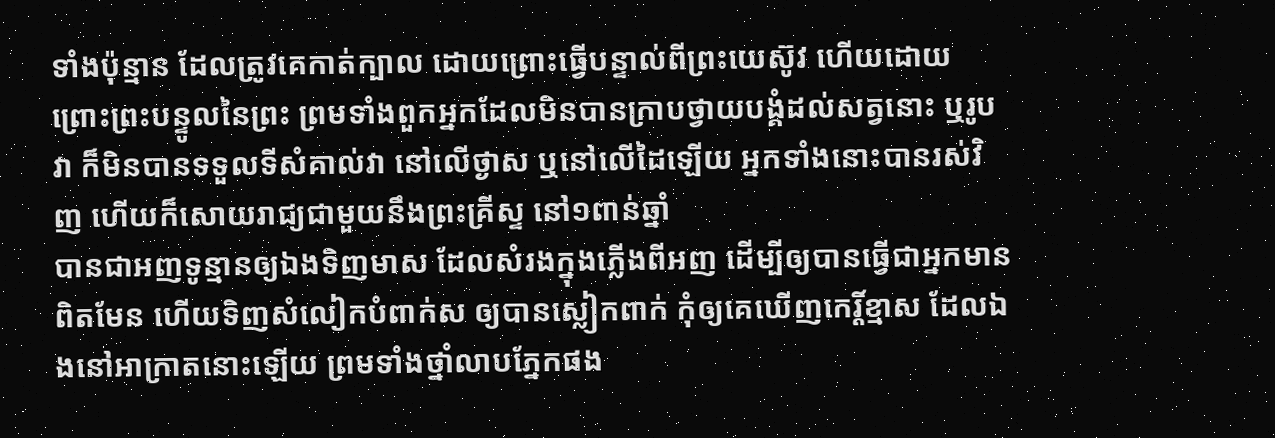ទាំងប៉ុន្មាន ដែលត្រូវគេកាត់ក្បាល ដោយព្រោះធ្វើបន្ទាល់ពីព្រះយេស៊ូវ ហើយដោយព្រោះព្រះបន្ទូលនៃព្រះ ព្រមទាំងពួកអ្នកដែលមិនបានក្រាបថ្វាយបង្គំដល់សត្វនោះ ឬរូបវា ក៏មិនបានទទួលទីសំគាល់វា នៅលើថ្ងាស ឬនៅលើដៃឡើយ អ្នកទាំងនោះបានរស់វិញ ហើយក៏សោយរាជ្យជាមួយនឹងព្រះគ្រីស្ទ នៅ១ពាន់ឆ្នាំ
បានជាអញទូន្មានឲ្យឯងទិញមាស ដែលសំរងក្នុងភ្លើងពីអញ ដើម្បីឲ្យបានធ្វើជាអ្នកមានពិតមែន ហើយទិញសំលៀកបំពាក់ស ឲ្យបានស្លៀកពាក់ កុំឲ្យគេឃើញកេរ្តិ៍ខ្មាស ដែលឯងនៅអាក្រាតនោះឡើយ ព្រមទាំងថ្នាំលាបភ្នែកផង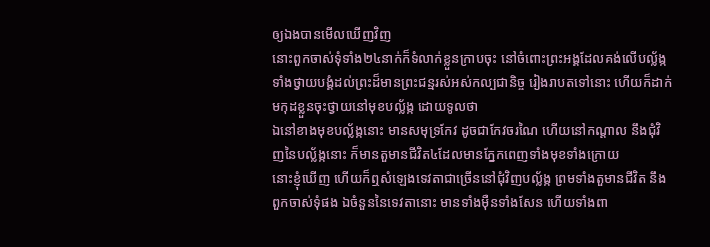ឲ្យឯងបានមើលឃើញវិញ
នោះពួកចាស់ទុំទាំង២៤នាក់ក៏ទំលាក់ខ្លួនក្រាបចុះ នៅចំពោះព្រះអង្គដែលគង់លើបល្ល័ង្ក ទាំងថ្វាយបង្គំដល់ព្រះដ៏មានព្រះជន្មរស់អស់កល្បជានិច្ច រៀងរាបតទៅនោះ ហើយក៏ដាក់មកុដខ្លួនចុះថ្វាយនៅមុខបល្ល័ង្ក ដោយទូលថា
ឯនៅខាងមុខបល្ល័ង្កនោះ មានសមុទ្រកែវ ដូចជាកែវចរណៃ ហើយនៅកណ្តាល នឹងជុំវិញនៃបល្ល័ង្កនោះ ក៏មានតួមានជីវិត៤ដែលមានភ្នែកពេញទាំងមុខទាំងក្រោយ
នោះខ្ញុំឃើញ ហើយក៏ឮសំឡេងទេវតាជាច្រើននៅជុំវិញបល្ល័ង្ក ព្រមទាំងតួមានជីវិត នឹងពួកចាស់ទុំផង ឯចំនួននៃទេវតានោះ មានទាំងម៉ឺនទាំងសែន ហើយទាំងពា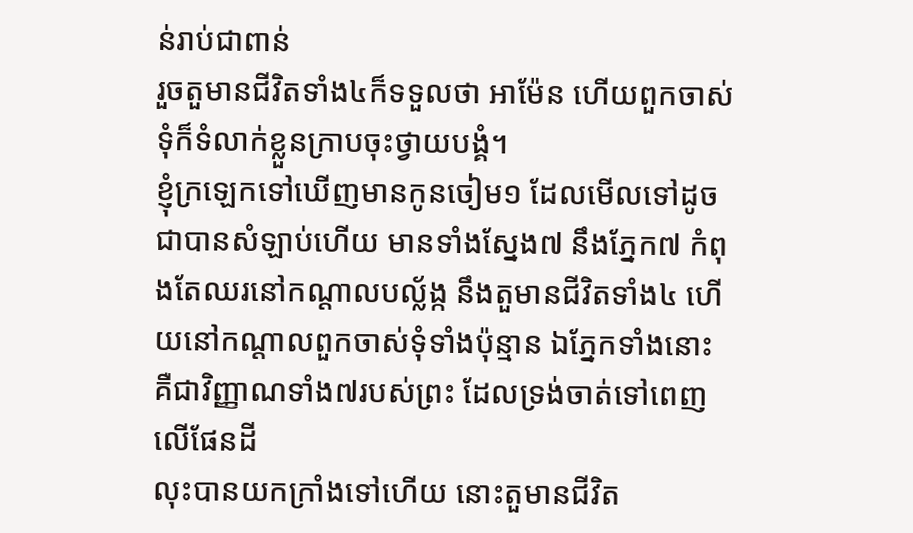ន់រាប់ជាពាន់
រួចតួមានជីវិតទាំង៤ក៏ទទួលថា អាម៉ែន ហើយពួកចាស់ទុំក៏ទំលាក់ខ្លួនក្រាបចុះថ្វាយបង្គំ។
ខ្ញុំក្រឡេកទៅឃើញមានកូនចៀម១ ដែលមើលទៅដូចជាបានសំឡាប់ហើយ មានទាំងស្នែង៧ នឹងភ្នែក៧ កំពុងតែឈរនៅកណ្តាលបល្ល័ង្ក នឹងតួមានជីវិតទាំង៤ ហើយនៅកណ្តាលពួកចាស់ទុំទាំងប៉ុន្មាន ឯភ្នែកទាំងនោះ គឺជាវិញ្ញាណទាំង៧របស់ព្រះ ដែលទ្រង់ចាត់ទៅពេញលើផែនដី
លុះបានយកក្រាំងទៅហើយ នោះតួមានជីវិត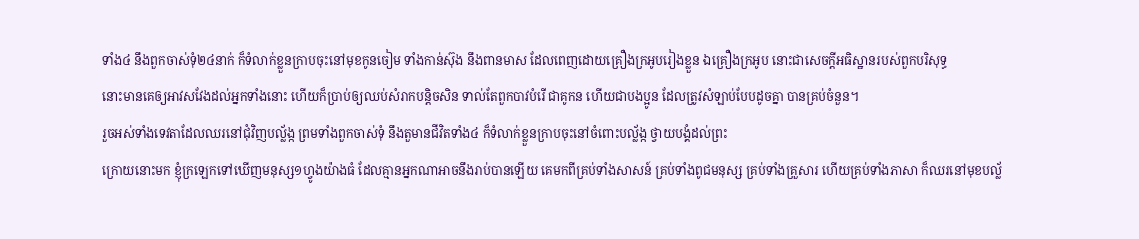ទាំង៤ នឹងពួកចាស់ទុំ២៤នាក់ ក៏ទំលាក់ខ្លួនក្រាបចុះនៅមុខកូនចៀម ទាំងកាន់ស៊ុង នឹងពានមាស ដែលពេញដោយគ្រឿងក្រអូបរៀងខ្លួន ឯគ្រឿងក្រអូប នោះជាសេចក្ដីអធិស្ឋានរបស់ពួកបរិសុទ្ធ
នោះមានគេឲ្យអាវសវែងដល់អ្នកទាំងនោះ ហើយក៏ប្រាប់ឲ្យឈប់សំរាកបន្តិចសិន ទាល់តែពួកបាវបំរើ ជាគូកន ហើយជាបងប្អូន ដែលត្រូវសំឡាប់បែបដូចគ្នា បានគ្រប់ចំនួន។
រួចអស់ទាំងទេវតាដែលឈរនៅជុំវិញបល្ល័ង្ក ព្រមទាំងពួកចាស់ទុំ នឹងតួមានជីវិតទាំង៤ ក៏ទំលាក់ខ្លួនក្រាបចុះនៅចំពោះបល្ល័ង្ក ថ្វាយបង្គំដល់ព្រះ
ក្រោយនោះមក ខ្ញុំក្រឡេកទៅឃើញមនុស្ស១ហ្វូងយ៉ាងធំ ដែលគ្មានអ្នកណាអាចនឹងរាប់បានឡើយ គេមកពីគ្រប់ទាំងសាសន៍ គ្រប់ទាំងពូជមនុស្ស គ្រប់ទាំងគ្រួសារ ហើយគ្រប់ទាំងភាសា ក៏ឈរនៅមុខបល្ល័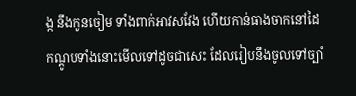ង្ក នឹងកូនចៀម ទាំងពាក់អាវសវែង ហើយកាន់ធាងចាកនៅដៃ
កណ្តូបទាំងនោះមើលទៅដូចជាសេះ ដែលរៀបនឹងចូលទៅច្បាំ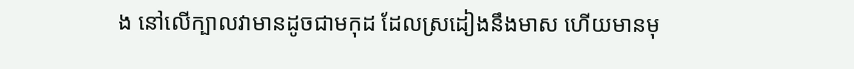ង នៅលើក្បាលវាមានដូចជាមកុដ ដែលស្រដៀងនឹងមាស ហើយមានមុ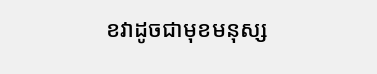ខវាដូចជាមុខមនុស្ស